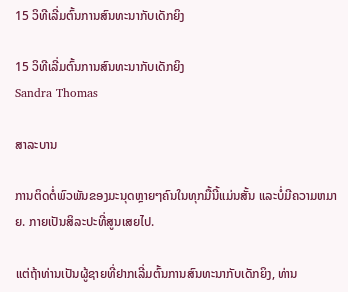15 ວິທີເລີ່ມຕົ້ນການສົນທະນາກັບເດັກຍິງ

15 ວິທີເລີ່ມຕົ້ນການສົນທະນາກັບເດັກຍິງ
Sandra Thomas

ສາລະບານ

ການຕິດຕໍ່ພົວພັນຂອງມະນຸດຫຼາຍໆຄົນໃນທຸກມື້ນີ້ແມ່ນສັ້ນ ແລະບໍ່ມີຄວາມຫມາຍ. ກາຍເປັນສິລະປະທີ່ສູນເສຍໄປ.

ແຕ່ຖ້າທ່ານເປັນຜູ້ຊາຍທີ່ຢາກເລີ່ມຕົ້ນການສົນທະນາກັບເດັກຍິງ, ທ່ານ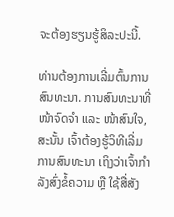ຈະຕ້ອງຮຽນຮູ້ສິລະປະນີ້.

ທ່ານຕ້ອງການເລີ່ມຕົ້ນການສົນທະນາ. ການສົນທະນາທີ່ໜ້າຈົດຈຳ ແລະ ໜ້າສົນໃຈ, ສະນັ້ນ ເຈົ້າຕ້ອງຮູ້ວິທີເລີ່ມການສົນທະນາ ເຖິງວ່າເຈົ້າກຳລັງສົ່ງຂໍ້ຄວາມ ຫຼື ໃຊ້ສື່ສັງ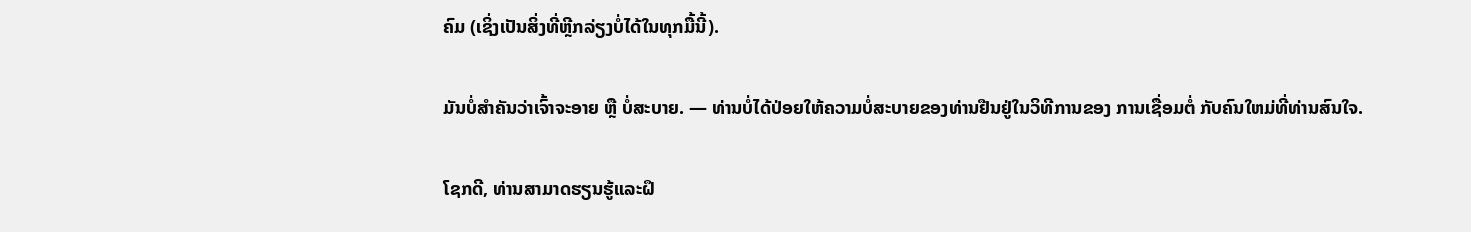ຄົມ (ເຊິ່ງເປັນສິ່ງທີ່ຫຼີກລ່ຽງບໍ່ໄດ້ໃນທຸກມື້ນີ້).

ມັນບໍ່ສຳຄັນວ່າເຈົ້າຈະອາຍ ຫຼື ບໍ່ສະບາຍ. — ທ່ານບໍ່ໄດ້ປ່ອຍໃຫ້ຄວາມບໍ່ສະບາຍຂອງທ່ານຢືນຢູ່ໃນວິທີການຂອງ ການເຊື່ອມຕໍ່ ກັບຄົນໃຫມ່ທີ່ທ່ານສົນໃຈ.

ໂຊກດີ, ທ່ານສາມາດຮຽນຮູ້ແລະຝຶ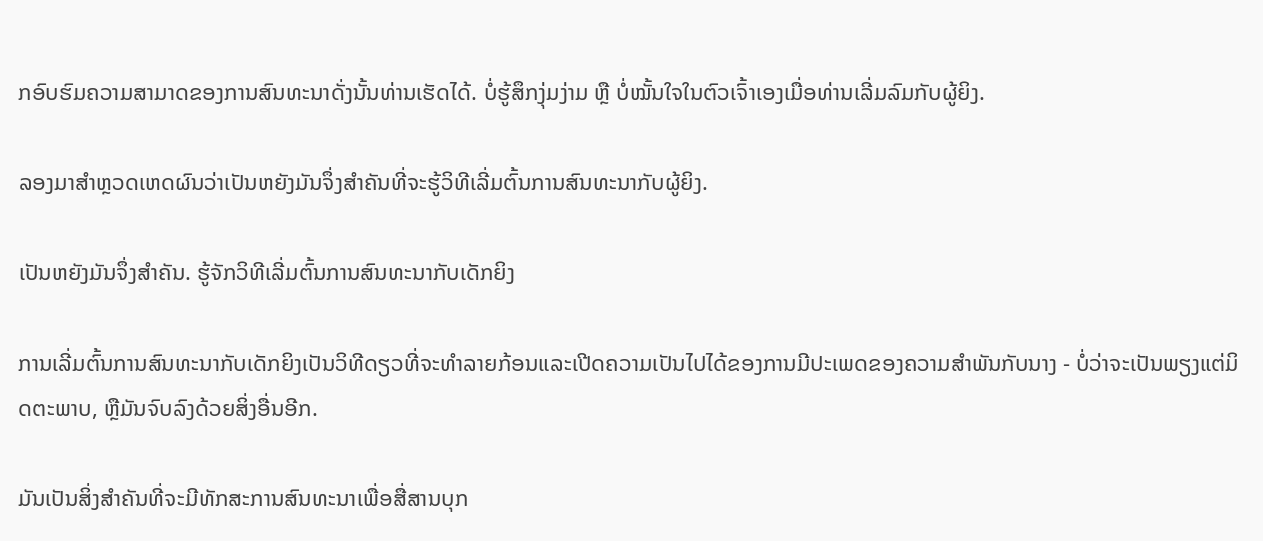ກອົບຮົມຄວາມສາມາດຂອງການສົນທະນາດັ່ງນັ້ນທ່ານເຮັດໄດ້. ບໍ່ຮູ້ສຶກງຸ່ມງ່າມ ຫຼື ບໍ່ໝັ້ນໃຈໃນຕົວເຈົ້າເອງເມື່ອທ່ານເລີ່ມລົມກັບຜູ້ຍິງ.

ລອງມາສຳຫຼວດເຫດຜົນວ່າເປັນຫຍັງມັນຈຶ່ງສຳຄັນທີ່ຈະຮູ້ວິທີເລີ່ມຕົ້ນການສົນທະນາກັບຜູ້ຍິງ.

ເປັນຫຍັງມັນຈຶ່ງສຳຄັນ. ຮູ້ຈັກວິທີເລີ່ມຕົ້ນການສົນທະນາກັບເດັກຍິງ

ການເລີ່ມຕົ້ນການສົນທະນາກັບເດັກຍິງເປັນວິທີດຽວທີ່ຈະທໍາລາຍກ້ອນແລະເປີດຄວາມເປັນໄປໄດ້ຂອງການມີປະເພດຂອງຄວາມສໍາພັນກັບນາງ - ບໍ່ວ່າຈະເປັນພຽງແຕ່ມິດຕະພາບ, ຫຼືມັນຈົບລົງດ້ວຍສິ່ງອື່ນອີກ.

ມັນເປັນສິ່ງສໍາຄັນທີ່ຈະມີທັກສະການສົນທະນາເພື່ອສື່ສານບຸກ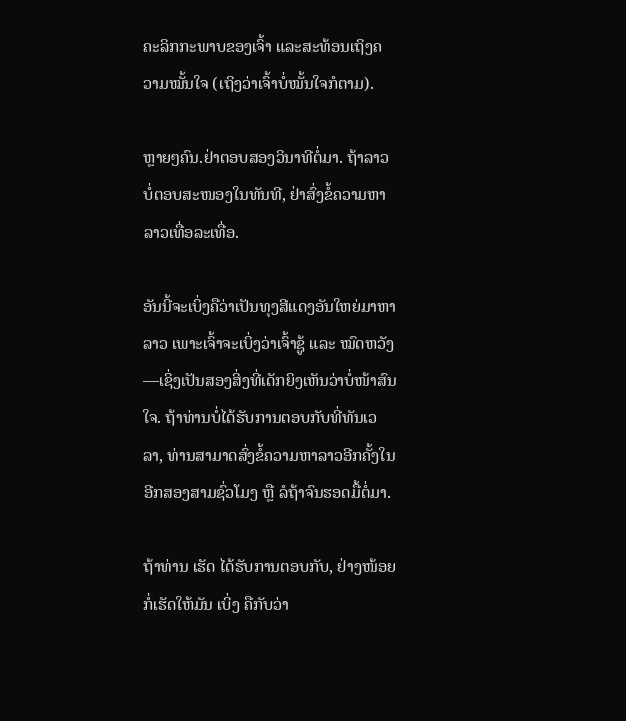ຄະລິກກະພາບຂອງເຈົ້າ ແລະສະທ້ອນເຖິງຄວາມໝັ້ນໃຈ (ເຖິງວ່າເຈົ້າບໍ່ໝັ້ນໃຈກໍຕາມ).

ຫຼາຍໆຄົນ.ຢ່າຕອບສອງວິນາທີຕໍ່ມາ. ຖ້າລາວບໍ່ຕອບສະໜອງໃນທັນທີ, ຢ່າສົ່ງຂໍ້ຄວາມຫາລາວເທື່ອລະເທື່ອ.

ອັນນີ້ຈະເບິ່ງຄືວ່າເປັນທຸງສີແດງອັນໃຫຍ່ມາຫາລາວ ເພາະເຈົ້າຈະເບິ່ງວ່າເຈົ້າຊູ້ ແລະ ໝົດຫວັງ—ເຊິ່ງເປັນສອງສິ່ງທີ່ເດັກຍິງເຫັນວ່າບໍ່ໜ້າສົນໃຈ. ຖ້າທ່ານບໍ່ໄດ້ຮັບການຕອບກັບທີ່ທັນເວລາ, ທ່ານສາມາດສົ່ງຂໍ້ຄວາມຫາລາວອີກຄັ້ງໃນອີກສອງສາມຊົ່ວໂມງ ຫຼື ລໍຖ້າຈົນຮອດມື້ຕໍ່ມາ.

ຖ້າທ່ານ ເຮັດ ໄດ້ຮັບການຕອບກັບ, ຢ່າງໜ້ອຍກໍ່ເຮັດໃຫ້ມັນ ເບິ່ງ ຄືກັບວ່າ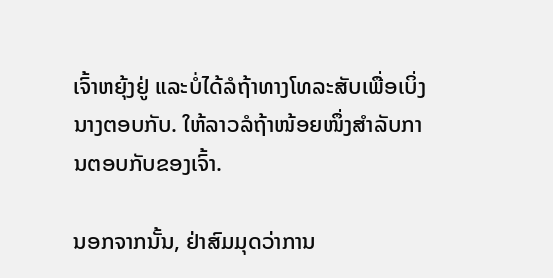ເຈົ້າຫຍຸ້ງຢູ່ ແລະບໍ່ໄດ້ລໍຖ້າທາງໂທລະສັບເພື່ອເບິ່ງນາງຕອບກັບ. ໃຫ້ລາວລໍຖ້າໜ້ອຍໜຶ່ງສຳລັບການຕອບກັບຂອງເຈົ້າ.

ນອກຈາກນັ້ນ, ຢ່າສົມມຸດວ່າການ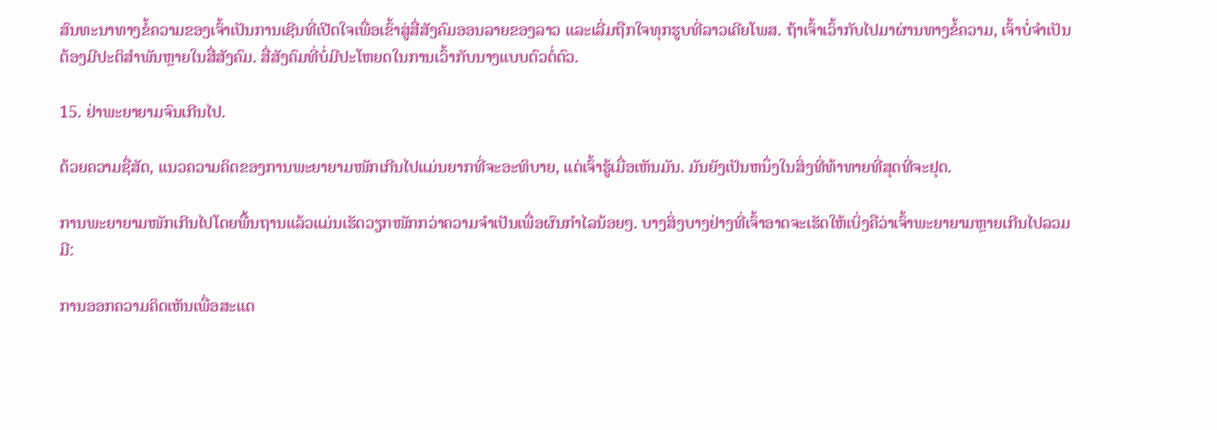ສົນທະນາທາງຂໍ້ຄວາມຂອງເຈົ້າເປັນການເຊີນທີ່ເປີດໃຈເພື່ອເຂົ້າສູ່ສື່ສັງຄົມອອນລາຍຂອງລາວ ແລະເລີ່ມຖືກໃຈທຸກຮູບທີ່ລາວເຄີຍໂພສ. ຖ້າເຈົ້າເວົ້າກັບໄປມາຜ່ານທາງຂໍ້ຄວາມ, ເຈົ້າບໍ່ຈຳເປັນຕ້ອງມີປະຕິສຳພັນຫຼາຍໃນສື່ສັງຄົມ. ສື່ສັງຄົມທີ່ບໍ່ມີປະໂຫຍດໃນການເວົ້າກັບນາງແບບຕົວຕໍ່ຕົວ.

15. ຢ່າພະຍາຍາມຈົນເກີນໄປ.

ດ້ວຍຄວາມຊື່ສັດ, ແນວຄວາມຄິດຂອງການພະຍາຍາມໜັກເກີນໄປແມ່ນຍາກທີ່ຈະອະທິບາຍ, ແຕ່ເຈົ້າຮູ້ເມື່ອເຫັນມັນ. ມັນຍັງເປັນຫນຶ່ງໃນສິ່ງທີ່ທ້າທາຍທີ່ສຸດທີ່ຈະຢຸດ.

ການພະຍາຍາມໜັກເກີນໄປໂດຍພື້ນຖານແລ້ວແມ່ນເຮັດວຽກໜັກກວ່າຄວາມຈໍາເປັນເພື່ອຜົນກໍາໄລນ້ອຍໆ. ບາງສິ່ງບາງຢ່າງທີ່ເຈົ້າອາດຈະເຮັດໃຫ້ເບິ່ງຄືວ່າເຈົ້າພະຍາຍາມຫຼາຍເກີນໄປລວມມີ:

ການອອກຄວາມຄິດເຫັນເພື່ອສະແດ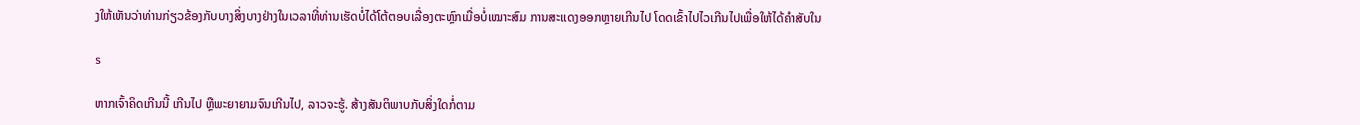ງໃຫ້ເຫັນວ່າທ່ານກ່ຽວຂ້ອງກັບບາງສິ່ງບາງຢ່າງໃນເວລາທີ່ທ່ານເຮັດບໍ່ໄດ້ໂຕ້ຕອບເລື່ອງຕະຫຼົກເມື່ອບໍ່ເໝາະສົມ ການສະແດງອອກຫຼາຍເກີນໄປ ໂດດເຂົ້າໄປໄວເກີນໄປເພື່ອໃຫ້ໄດ້ຄຳສັບໃນ

s

ຫາກເຈົ້າຄິດເກີນນີ້ ເກີນໄປ ຫຼືພະຍາຍາມຈົນເກີນໄປ, ລາວຈະຮູ້. ສ້າງສັນຕິພາບກັບສິ່ງໃດກໍ່ຕາມ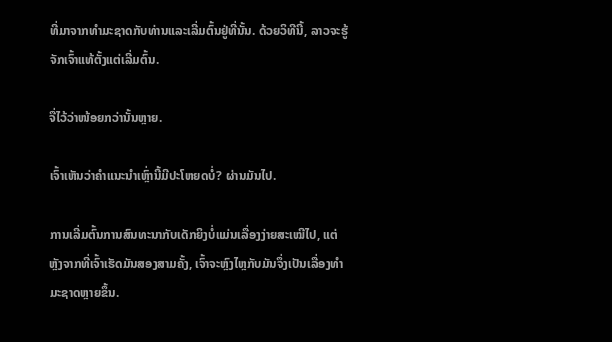ທີ່ມາຈາກທໍາມະຊາດກັບທ່ານແລະເລີ່ມຕົ້ນຢູ່ທີ່ນັ້ນ. ດ້ວຍວິທີນີ້, ລາວຈະຮູ້ຈັກເຈົ້າແທ້ຕັ້ງແຕ່ເລີ່ມຕົ້ນ.

ຈື່ໄວ້ວ່າໜ້ອຍກວ່ານັ້ນຫຼາຍ.

ເຈົ້າເຫັນວ່າຄຳແນະນຳເຫຼົ່ານີ້ມີປະໂຫຍດບໍ່? ຜ່ານມັນໄປ.

ການເລີ່ມຕົ້ນການສົນທະນາກັບເດັກຍິງບໍ່ແມ່ນເລື່ອງງ່າຍສະເໝີໄປ, ແຕ່ຫຼັງຈາກທີ່ເຈົ້າເຮັດມັນສອງສາມຄັ້ງ, ເຈົ້າຈະຫຼົງໄຫຼກັບມັນຈຶ່ງເປັນເລື່ອງທໍາມະຊາດຫຼາຍຂຶ້ນ.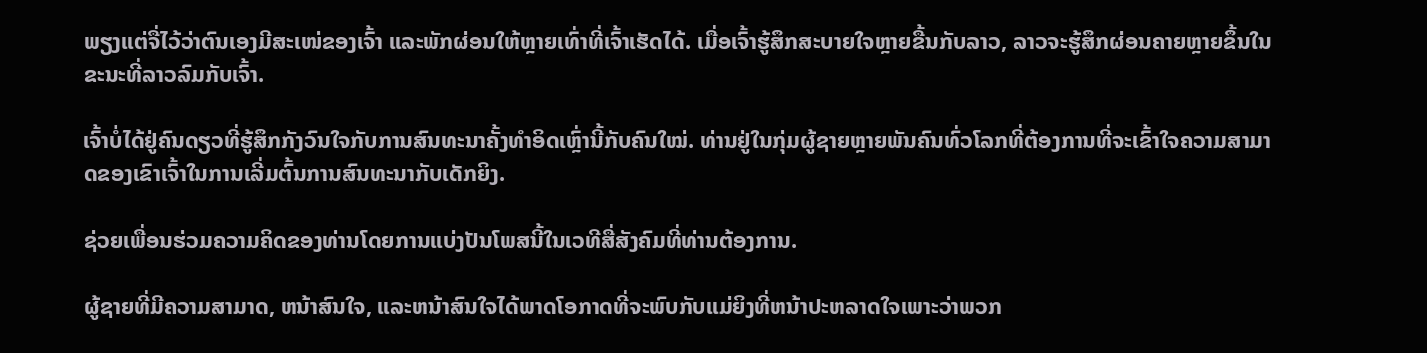ພຽງແຕ່ຈື່ໄວ້ວ່າຕົນເອງມີສະເໜ່ຂອງເຈົ້າ ແລະພັກຜ່ອນໃຫ້ຫຼາຍເທົ່າທີ່ເຈົ້າເຮັດໄດ້. ເມື່ອເຈົ້າຮູ້ສຶກສະບາຍໃຈຫຼາຍຂື້ນກັບລາວ, ລາວຈະຮູ້ສຶກຜ່ອນຄາຍຫຼາຍຂຶ້ນໃນຂະນະທີ່ລາວລົມກັບເຈົ້າ.

ເຈົ້າບໍ່ໄດ້ຢູ່ຄົນດຽວທີ່ຮູ້ສຶກກັງວົນໃຈກັບການສົນທະນາຄັ້ງທຳອິດເຫຼົ່ານີ້ກັບຄົນໃໝ່. ທ່ານຢູ່ໃນກຸ່ມຜູ້ຊາຍຫຼາຍພັນຄົນທົ່ວໂລກທີ່ຕ້ອງການທີ່ຈະເຂົ້າໃຈຄວາມສາມາດຂອງເຂົາເຈົ້າໃນການເລີ່ມຕົ້ນການສົນທະນາກັບເດັກຍິງ.

ຊ່ວຍເພື່ອນຮ່ວມຄວາມຄິດຂອງທ່ານໂດຍການແບ່ງປັນໂພສນີ້ໃນເວທີສື່ສັງຄົມທີ່ທ່ານຕ້ອງການ.

ຜູ້ຊາຍທີ່ມີຄວາມສາມາດ, ຫນ້າສົນໃຈ, ແລະຫນ້າສົນໃຈໄດ້ພາດໂອກາດທີ່ຈະພົບກັບແມ່ຍິງທີ່ຫນ້າປະຫລາດໃຈເພາະວ່າພວກ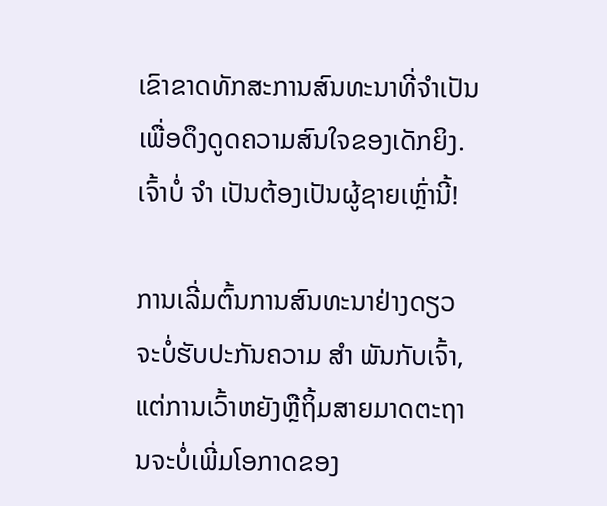ເຂົາຂາດທັກສະການສົນທະນາທີ່ຈໍາເປັນເພື່ອດຶງດູດຄວາມສົນໃຈຂອງເດັກຍິງ. ເຈົ້າບໍ່ ຈຳ ເປັນຕ້ອງເປັນຜູ້ຊາຍເຫຼົ່ານີ້!

ການເລີ່ມຕົ້ນການສົນທະນາຢ່າງດຽວຈະບໍ່ຮັບປະກັນຄວາມ ສຳ ພັນກັບເຈົ້າ, ແຕ່ການເວົ້າຫຍັງຫຼືຖິ້ມສາຍມາດຕະຖານຈະບໍ່ເພີ່ມໂອກາດຂອງ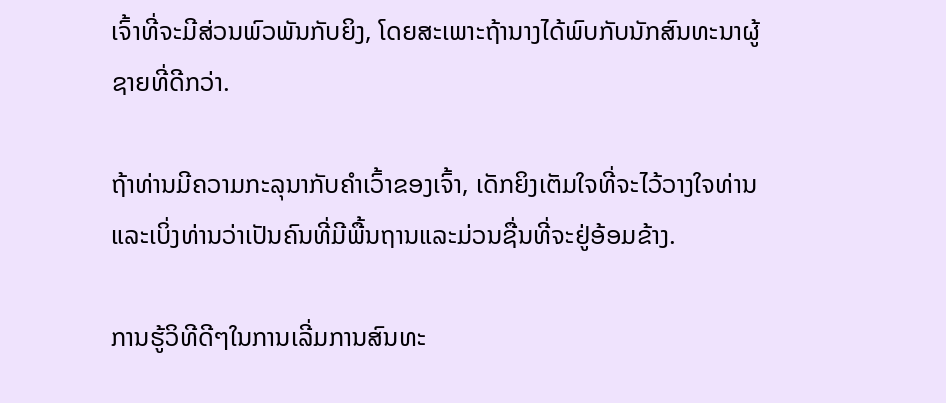ເຈົ້າທີ່ຈະມີສ່ວນພົວພັນກັບຍິງ, ໂດຍສະເພາະຖ້ານາງໄດ້ພົບກັບນັກສົນທະນາຜູ້ຊາຍທີ່ດີກວ່າ.

ຖ້າທ່ານມີຄວາມກະລຸນາກັບຄໍາເວົ້າຂອງເຈົ້າ, ເດັກຍິງເຕັມໃຈທີ່ຈະໄວ້ວາງໃຈທ່ານແລະເບິ່ງທ່ານວ່າເປັນຄົນທີ່ມີພື້ນຖານແລະມ່ວນຊື່ນທີ່ຈະຢູ່ອ້ອມຂ້າງ.

ການຮູ້ວິທີດີໆໃນການເລີ່ມການສົນທະ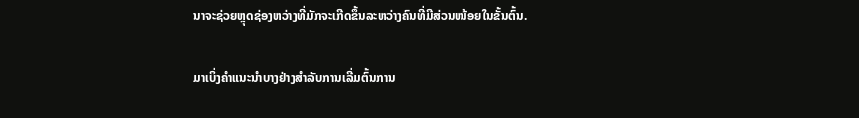ນາຈະຊ່ວຍຫຼຸດຊ່ອງຫວ່າງທີ່ມັກຈະເກີດຂຶ້ນລະຫວ່າງຄົນທີ່ມີສ່ວນໜ້ອຍໃນຂັ້ນຕົ້ນ.

ມາເບິ່ງຄຳແນະນຳບາງຢ່າງສຳລັບການເລີ່ມຕົ້ນການ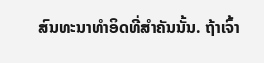ສົນທະນາທຳອິດທີ່ສຳຄັນນັ້ນ. ຖ້າເຈົ້າ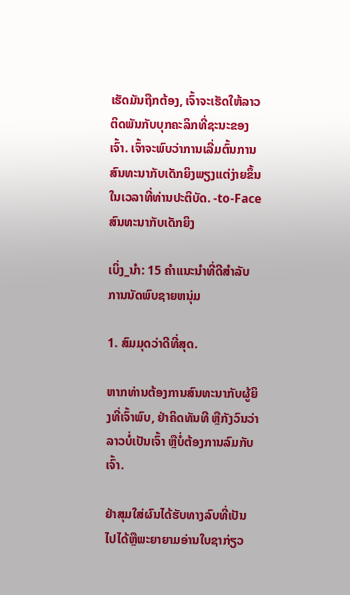ເຮັດມັນຖືກຕ້ອງ, ເຈົ້າຈະເຮັດໃຫ້ລາວຕິດພັນກັບບຸກຄະລິກທີ່ຊະນະຂອງເຈົ້າ. ເຈົ້າຈະພົບວ່າການເລີ່ມຕົ້ນການສົນທະນາກັບເດັກຍິງພຽງແຕ່ງ່າຍຂຶ້ນໃນເວລາທີ່ທ່ານປະຕິບັດ. -to-Face ສົນທະນາກັບເດັກຍິງ

ເບິ່ງ_ນຳ: 15 ຄໍາແນະນໍາທີ່ດີສໍາລັບການນັດພົບຊາຍຫນຸ່ມ

1. ສົມມຸດວ່າດີທີ່ສຸດ.

ຫາກທ່ານຕ້ອງການສົນທະນາກັບຜູ້ຍິງທີ່ເຈົ້າພົບ, ຢ່າຄິດທັນທີ ຫຼືກັງວົນວ່າລາວບໍ່ເປັນເຈົ້າ ຫຼືບໍ່ຕ້ອງການລົມກັບເຈົ້າ.

ຢ່າສຸມໃສ່ຜົນໄດ້ຮັບທາງລົບທີ່ເປັນໄປໄດ້ຫຼືພະຍາຍາມອ່ານໃບຊາກ່ຽວ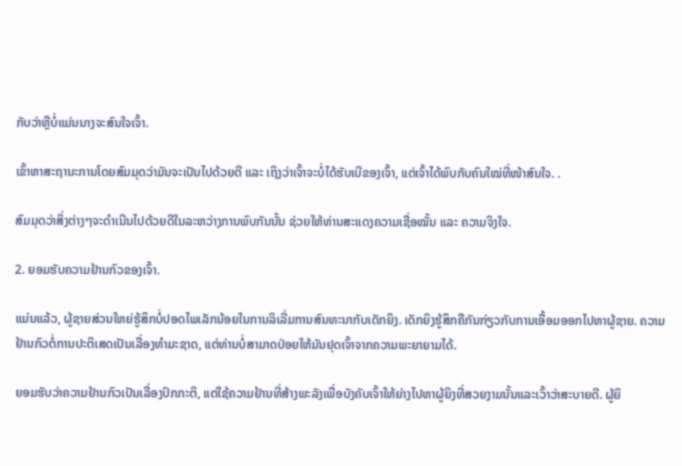ກັບວ່າຫຼືບໍ່ແມ່ນນາງຈະສົນໃຈເຈົ້າ.

ເຂົ້າຫາສະຖານະການໂດຍສົມມຸດວ່າມັນຈະເປັນໄປດ້ວຍດີ ແລະ ເຖິງວ່າເຈົ້າຈະບໍ່ໄດ້ຮັບເບີຂອງເຈົ້າ, ແຕ່ເຈົ້າໄດ້ພົບກັບຄົນໃໝ່ທີ່ໜ້າສົນໃຈ. .

ສົມມຸດວ່າສິ່ງຕ່າງໆຈະດຳເນີນໄປດ້ວຍດີໃນລະຫວ່າງການພົບກັນນັ້ນ ຊ່ວຍໃຫ້ທ່ານສະແດງຄວາມເຊື່ອໝັ້ນ ແລະ ຄວາມຈິງໃຈ.

2. ຍອມຮັບຄວາມຢ້ານກົວຂອງເຈົ້າ.

ແມ່ນແລ້ວ, ຜູ້ຊາຍສ່ວນໃຫຍ່ຮູ້ສຶກບໍ່ປອດໄພເລັກນ້ອຍໃນການລິເລີ່ມການສົນທະນາກັບເດັກຍິງ. ເດັກຍິງຮູ້ສຶກຄືກັນກ່ຽວກັບການເອື້ອມອອກໄປຫາຜູ້ຊາຍ. ຄວາມຢ້ານກົວຕໍ່ການປະຕິເສດເປັນເລື່ອງທໍາມະຊາດ, ແຕ່ທ່ານບໍ່ສາມາດປ່ອຍໃຫ້ມັນຢຸດເຈົ້າຈາກຄວາມພະຍາຍາມໄດ້.

ຍອມຮັບວ່າຄວາມຢ້ານກົວເປັນເລື່ອງປົກກະຕິ, ແຕ່ໃຊ້ຄວາມຢ້ານທີ່ສ້າງພະລັງເພື່ອບັງຄັບເຈົ້າໃຫ້ຍ່າງໄປຫາຜູ້ຍິງທີ່ສວຍງາມນັ້ນແລະເວົ້າວ່າສະບາຍດີ. ຜູ້ຍິ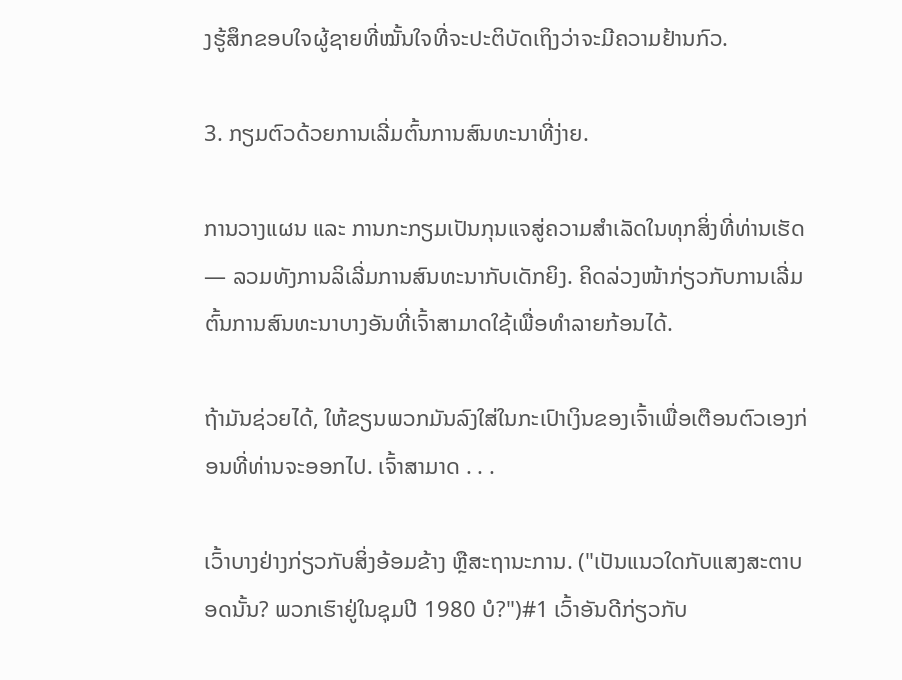ງຮູ້ສຶກຂອບໃຈຜູ້ຊາຍທີ່ໝັ້ນໃຈທີ່ຈະປະຕິບັດເຖິງວ່າຈະມີຄວາມຢ້ານກົວ.

3. ກຽມຕົວດ້ວຍການເລີ່ມຕົ້ນການສົນທະນາທີ່ງ່າຍ.

ການວາງແຜນ ແລະ ການກະກຽມເປັນກຸນແຈສູ່ຄວາມສໍາເລັດໃນທຸກສິ່ງທີ່ທ່ານເຮັດ — ລວມທັງການລິເລີ່ມການສົນທະນາກັບເດັກຍິງ. ຄິດລ່ວງໜ້າກ່ຽວກັບການເລີ່ມຕົ້ນການສົນທະນາບາງອັນທີ່ເຈົ້າສາມາດໃຊ້ເພື່ອທຳລາຍກ້ອນໄດ້.

ຖ້າມັນຊ່ວຍໄດ້, ໃຫ້ຂຽນພວກມັນລົງໃສ່ໃນກະເປົາເງິນຂອງເຈົ້າເພື່ອເຕືອນຕົວເອງກ່ອນທີ່ທ່ານຈະອອກໄປ. ເຈົ້າສາມາດ . . .

ເວົ້າບາງຢ່າງກ່ຽວກັບສິ່ງອ້ອມຂ້າງ ຫຼືສະຖານະການ. ("ເປັນແນວໃດກັບແສງສະຕາບອດນັ້ນ? ພວກເຮົາຢູ່ໃນຊຸມປີ 1980 ບໍ?")#1 ເວົ້າອັນດີກ່ຽວກັບ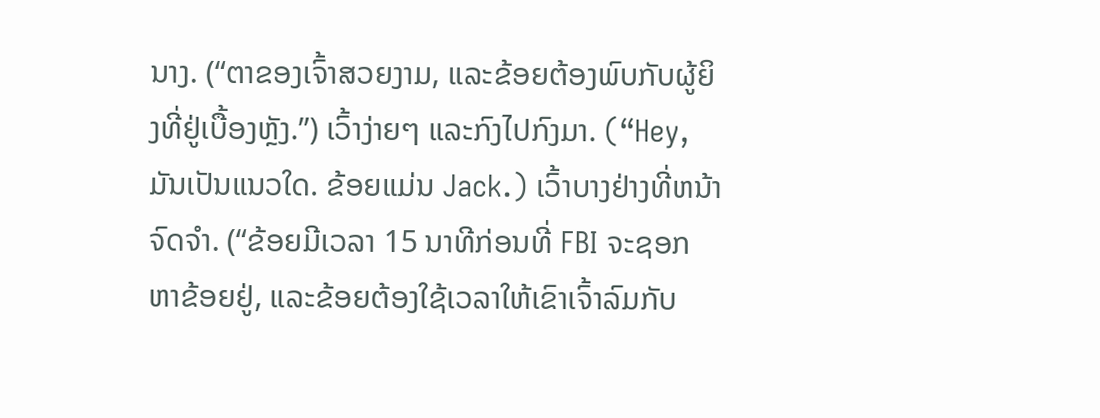ນາງ. (“ຕາຂອງເຈົ້າສວຍງາມ, ແລະຂ້ອຍຕ້ອງພົບກັບຜູ້ຍິງທີ່ຢູ່ເບື້ອງຫຼັງ.”) ເວົ້າງ່າຍໆ ແລະກົງໄປກົງມາ. (“Hey, ມັນເປັນແນວໃດ. ຂ້ອຍແມ່ນ Jack.) ເວົ້າບາງຢ່າງທີ່ຫນ້າຈົດຈໍາ. (“ຂ້ອຍມີເວລາ 15 ນາທີກ່ອນທີ່ FBI ຈະຊອກຫາຂ້ອຍຢູ່, ແລະຂ້ອຍຕ້ອງໃຊ້ເວລາໃຫ້ເຂົາເຈົ້າລົມກັບ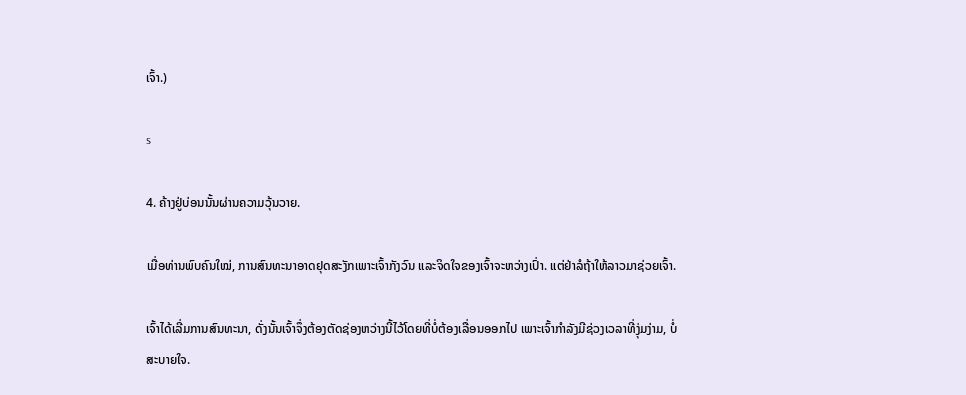ເຈົ້າ.)

s

4. ຄ້າງຢູ່ບ່ອນນັ້ນຜ່ານຄວາມວຸ້ນວາຍ.

ເມື່ອທ່ານພົບຄົນໃໝ່, ການສົນທະນາອາດຢຸດສະງັກເພາະເຈົ້າກັງວົນ ແລະຈິດໃຈຂອງເຈົ້າຈະຫວ່າງເປົ່າ. ແຕ່ຢ່າລໍຖ້າໃຫ້ລາວມາຊ່ວຍເຈົ້າ.

ເຈົ້າໄດ້ເລີ່ມການສົນທະນາ, ດັ່ງນັ້ນເຈົ້າຈຶ່ງຕ້ອງຕັດຊ່ອງຫວ່າງນີ້ໄວ້ໂດຍທີ່ບໍ່ຕ້ອງເລື່ອນອອກໄປ ເພາະເຈົ້າກໍາລັງມີຊ່ວງເວລາທີ່ງຸ່ມງ່າມ, ບໍ່ສະບາຍໃຈ.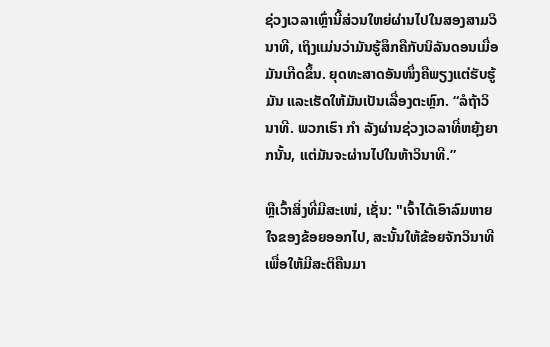ຊ່ວງເວລາເຫຼົ່ານີ້ສ່ວນໃຫຍ່ຜ່ານໄປໃນສອງສາມວິນາທີ, ເຖິງແມ່ນວ່າມັນຮູ້ສຶກຄືກັບນິລັນດອນເມື່ອມັນເກີດຂຶ້ນ. ຍຸດທະສາດອັນໜຶ່ງຄືພຽງແຕ່ຮັບຮູ້ມັນ ແລະເຮັດໃຫ້ມັນເປັນເລື່ອງຕະຫຼົກ. “ລໍຖ້າວິນາທີ. ພວກເຮົາ ກຳ ລັງຜ່ານຊ່ວງເວລາທີ່ຫຍຸ້ງຍາກນັ້ນ, ແຕ່ມັນຈະຜ່ານໄປໃນຫ້າວິນາທີ.”

ຫຼືເວົ້າສິ່ງທີ່ມີສະເໜ່, ເຊັ່ນ: "ເຈົ້າໄດ້ເອົາລົມຫາຍໃຈຂອງຂ້ອຍອອກໄປ, ສະນັ້ນໃຫ້ຂ້ອຍຈັກວິນາທີເພື່ອໃຫ້ມີສະຕິຄືນມາ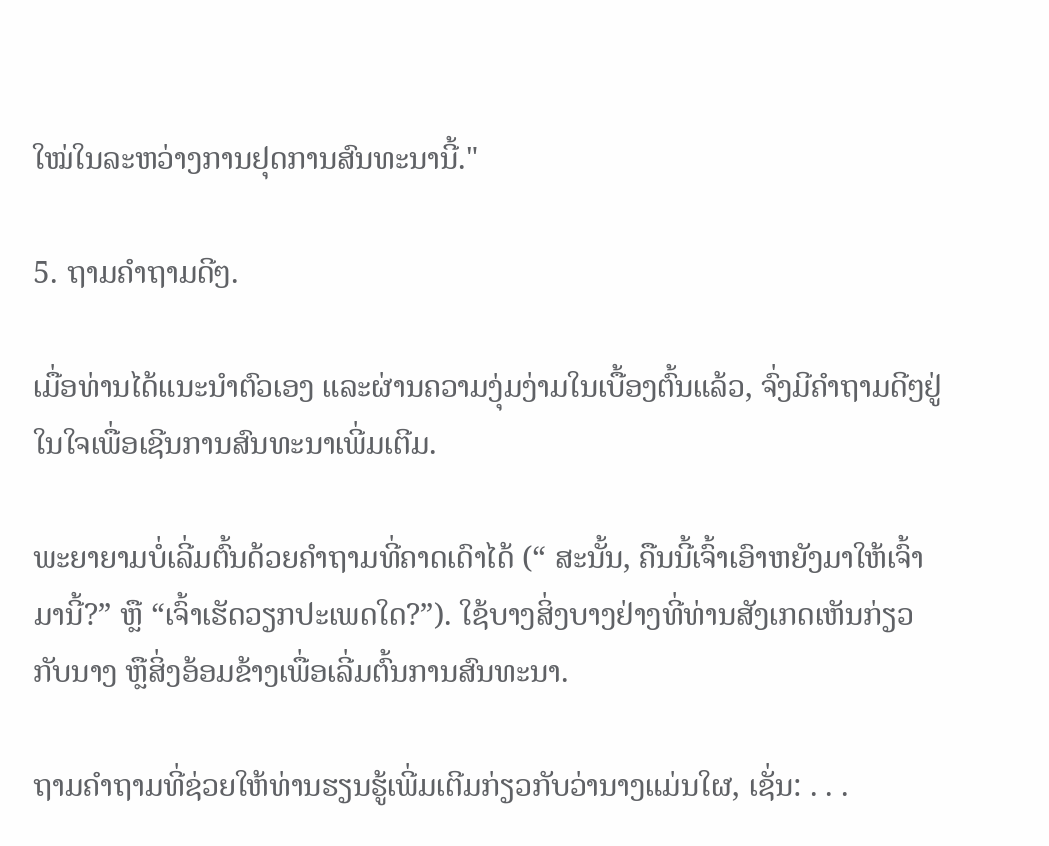ໃໝ່ໃນລະຫວ່າງການຢຸດການສົນທະນານີ້."

5. ຖາມຄຳຖາມດີໆ.

ເມື່ອທ່ານໄດ້ແນະນຳຕົວເອງ ແລະຜ່ານຄວາມງຸ່ມງ່າມໃນເບື້ອງຕົ້ນແລ້ວ, ຈົ່ງມີຄຳຖາມດີໆຢູ່ໃນໃຈເພື່ອເຊີນການສົນທະນາເພີ່ມເຕີມ.

ພະຍາຍາມບໍ່ເລີ່ມຕົ້ນດ້ວຍຄຳຖາມທີ່ຄາດເດົາໄດ້ (“ ສະນັ້ນ, ຄືນນີ້ເຈົ້າເອົາຫຍັງມາໃຫ້ເຈົ້າມານີ້?” ຫຼື “ເຈົ້າເຮັດວຽກປະເພດໃດ?”). ໃຊ້ບາງສິ່ງບາງຢ່າງທີ່ທ່ານສັງເກດເຫັນກ່ຽວກັບນາງ ຫຼືສິ່ງອ້ອມຂ້າງເພື່ອເລີ່ມຕົ້ນການສົນທະນາ.

ຖາມຄໍາຖາມທີ່ຊ່ວຍໃຫ້ທ່ານຮຽນຮູ້ເພີ່ມເຕີມກ່ຽວກັບວ່ານາງແມ່ນໃຜ, ເຊັ່ນ: . . .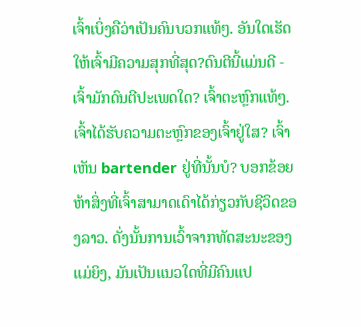ເຈົ້າເບິ່ງຄືວ່າເປັນຄົນບວກແທ້ໆ. ອັນໃດເຮັດໃຫ້ເຈົ້າມີຄວາມສຸກທີ່ສຸດ?ດົນຕີນີ້ແມ່ນດີ - ເຈົ້າມັກດົນຕີປະເພດໃດ? ເຈົ້າຕະຫຼົກແທ້ໆ. ເຈົ້າໄດ້ຮັບຄວາມຕະຫຼົກຂອງເຈົ້າຢູ່ໃສ? ເຈົ້າເຫັນ bartender ຢູ່ທີ່ນັ້ນບໍ? ບອກຂ້ອຍຫ້າສິ່ງທີ່ເຈົ້າສາມາດເດົາໄດ້ກ່ຽວກັບຊີວິດຂອງລາວ. ດັ່ງນັ້ນການເວົ້າຈາກທັດສະນະຂອງແມ່ຍິງ, ມັນເປັນແນວໃດທີ່ມີຄົນແປ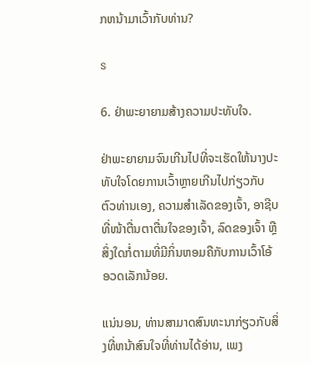ກຫນ້າມາເວົ້າກັບທ່ານ?

s

6. ຢ່າພະຍາຍາມສ້າງຄວາມປະທັບໃຈ.

ຢ່າພະຍາຍາມຈົນເກີນໄປທີ່ຈະເຮັດໃຫ້ນາງປະທັບໃຈໂດຍການເວົ້າຫຼາຍເກີນໄປກ່ຽວກັບຕົວທ່ານເອງ, ຄວາມສຳເລັດຂອງເຈົ້າ, ອາຊີບທີ່ໜ້າຕື່ນຕາຕື່ນໃຈຂອງເຈົ້າ, ລົດຂອງເຈົ້າ ຫຼືສິ່ງໃດກໍ່ຕາມທີ່ມີກິ່ນຫອມຄືກັບການເວົ້າໂອ້ອວດເລັກນ້ອຍ.

ແນ່ນອນ, ທ່ານສາມາດສົນທະນາກ່ຽວກັບສິ່ງທີ່ຫນ້າສົນໃຈທີ່ທ່ານໄດ້ອ່ານ, ເພງ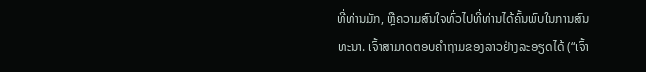ທີ່ທ່ານມັກ, ຫຼືຄວາມສົນໃຈທົ່ວໄປທີ່ທ່ານໄດ້ຄົ້ນພົບໃນການສົນທະນາ. ເຈົ້າສາມາດຕອບຄຳຖາມຂອງລາວຢ່າງລະອຽດໄດ້ (“ເຈົ້າ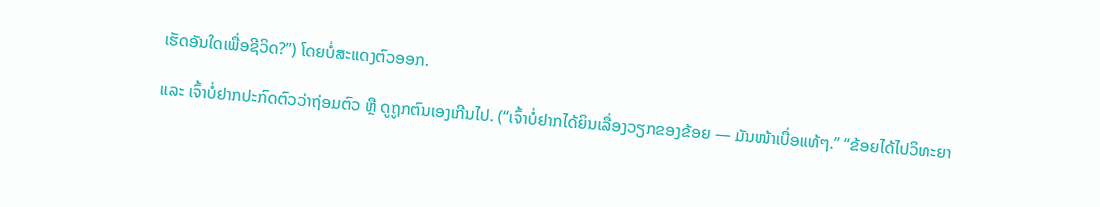ເຮັດອັນໃດເພື່ອຊີວິດ?”) ໂດຍບໍ່ສະແດງຕົວອອກ.

ແລະ ເຈົ້າບໍ່ຢາກປະກົດຕົວວ່າຖ່ອມຕົວ ຫຼື ດູຖູກຕົນເອງເກີນໄປ. (“ເຈົ້າບໍ່ຢາກໄດ້ຍິນເລື່ອງວຽກຂອງຂ້ອຍ — ມັນໜ້າເບື່ອແທ້ໆ.” “ຂ້ອຍໄດ້ໄປວິທະຍາ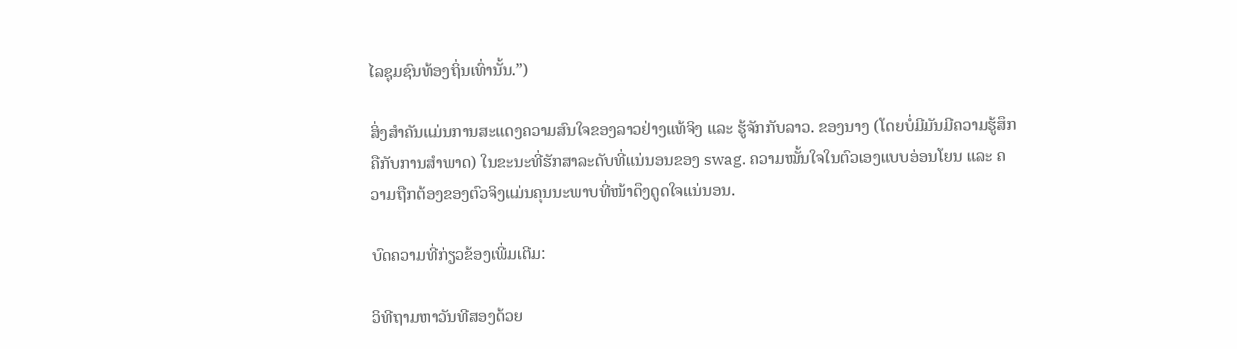ໄລຊຸມຊົນທ້ອງຖິ່ນເທົ່ານັ້ນ.”)

ສິ່ງສຳຄັນແມ່ນການສະແດງຄວາມສົນໃຈຂອງລາວຢ່າງແທ້ຈິງ ແລະ ຮູ້ຈັກກັບລາວ. ຂອງນາງ (ໂດຍບໍ່ມີມັນມີຄວາມຮູ້ສຶກຄືກັບການສໍາພາດ) ໃນຂະນະທີ່ຮັກສາລະດັບທີ່ແນ່ນອນຂອງ swag. ຄວາມໝັ້ນໃຈໃນຕົວເອງແບບອ່ອນໂຍນ ແລະ ຄວາມຖືກຕ້ອງຂອງຕົວຈິງແມ່ນຄຸນນະພາບທີ່ໜ້າດຶງດູດໃຈແນ່ນອນ.

ບົດຄວາມທີ່ກ່ຽວຂ້ອງເພີ່ມເຕີມ:

ວິທີຖາມຫາວັນທີສອງດ້ວຍ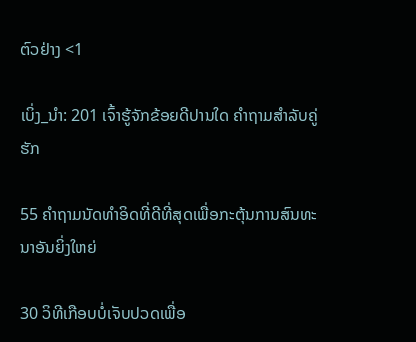ຕົວຢ່າງ <1

ເບິ່ງ_ນຳ: 201 ເຈົ້າຮູ້ຈັກຂ້ອຍດີປານໃດ ຄຳຖາມສຳລັບຄູ່ຮັກ

55 ຄຳຖາມນັດທຳອິດທີ່ດີທີ່ສຸດເພື່ອກະຕຸ້ນການສົນທະນາອັນຍິ່ງໃຫຍ່

30 ວິທີເກືອບບໍ່ເຈັບປວດເພື່ອ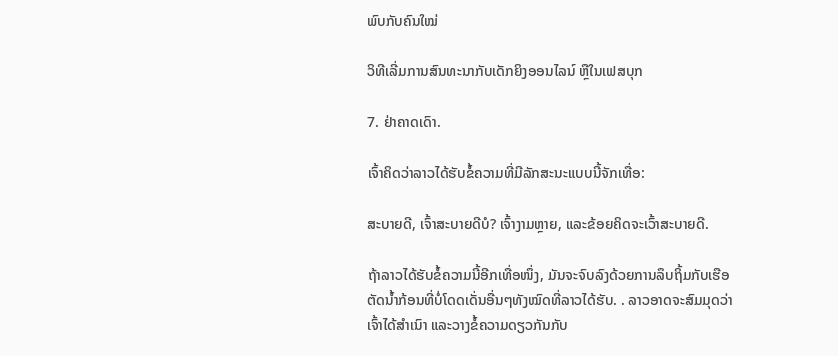ພົບກັບຄົນໃໝ່

ວິທີເລີ່ມການສົນທະນາກັບເດັກຍິງອອນໄລນ໌ ຫຼືໃນເຟສບຸກ

7. ຢ່າຄາດເດົາ.

ເຈົ້າຄິດວ່າລາວໄດ້ຮັບຂໍ້ຄວາມທີ່ມີລັກສະນະແບບນີ້ຈັກເທື່ອ:

ສະບາຍດີ, ເຈົ້າສະບາຍດີບໍ? ເຈົ້າງາມຫຼາຍ, ແລະຂ້ອຍຄິດຈະເວົ້າສະບາຍດີ.

ຖ້າລາວໄດ້ຮັບຂໍ້ຄວາມນີ້ອີກເທື່ອໜຶ່ງ, ມັນຈະຈົບລົງດ້ວຍການລຶບຖິ້ມກັບເຮືອຕັດນ້ຳກ້ອນທີ່ບໍ່ໂດດເດັ່ນອື່ນໆທັງໝົດທີ່ລາວໄດ້ຮັບ. . ລາວອາດຈະສົມມຸດວ່າເຈົ້າໄດ້ສຳເນົາ ແລະວາງຂໍ້ຄວາມດຽວກັນກັບ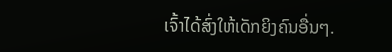ເຈົ້າໄດ້ສົ່ງໃຫ້ເດັກຍິງຄົນອື່ນໆ.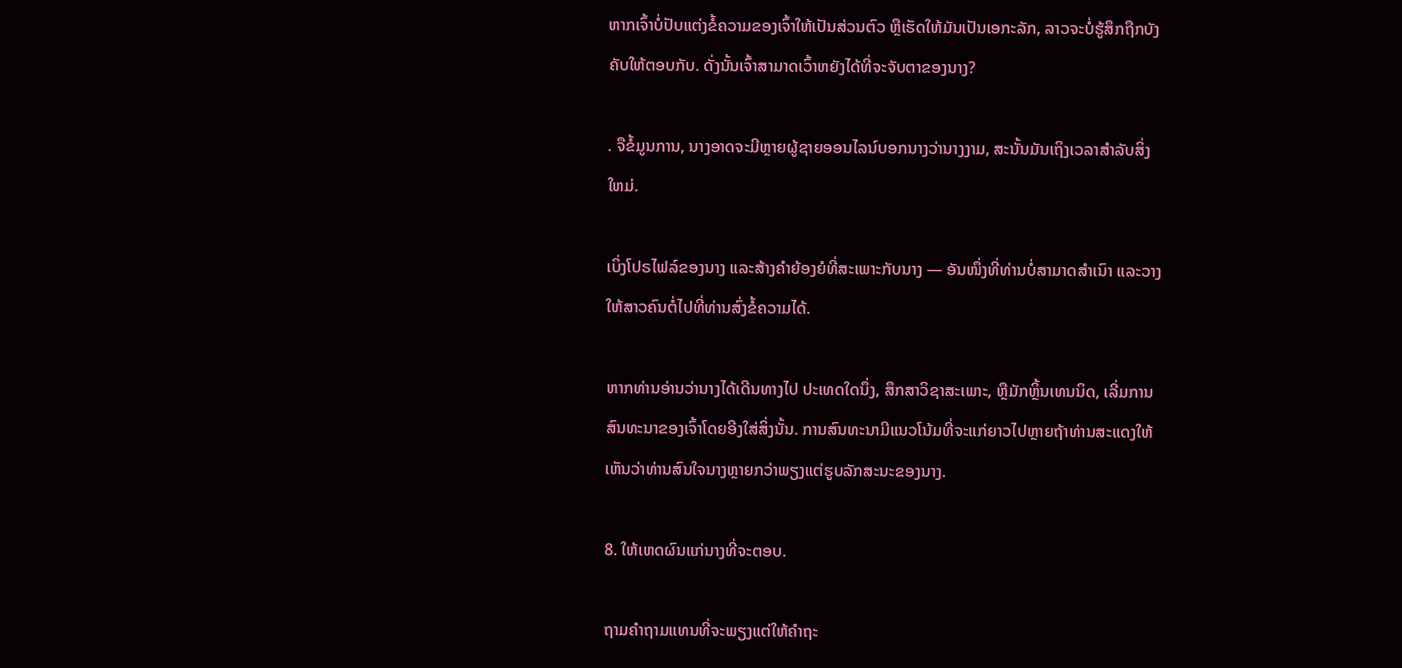ຫາກເຈົ້າບໍ່ປັບແຕ່ງຂໍ້ຄວາມຂອງເຈົ້າໃຫ້ເປັນສ່ວນຕົວ ຫຼືເຮັດໃຫ້ມັນເປັນເອກະລັກ, ລາວຈະບໍ່ຮູ້ສຶກຖືກບັງຄັບໃຫ້ຕອບກັບ. ດັ່ງນັ້ນເຈົ້າສາມາດເວົ້າຫຍັງໄດ້ທີ່ຈະຈັບຕາຂອງນາງ?

. ຈືຂໍ້ມູນການ, ນາງອາດຈະມີຫຼາຍຜູ້ຊາຍອອນໄລນ໌ບອກນາງວ່ານາງງາມ, ສະນັ້ນມັນເຖິງເວລາສໍາລັບສິ່ງໃຫມ່.

ເບິ່ງໂປຣໄຟລ໌ຂອງນາງ ແລະສ້າງຄຳຍ້ອງຍໍທີ່ສະເພາະກັບນາງ — ອັນໜຶ່ງທີ່ທ່ານບໍ່ສາມາດສຳເນົາ ແລະວາງໃຫ້ສາວຄົນຕໍ່ໄປທີ່ທ່ານສົ່ງຂໍ້ຄວາມໄດ້.

ຫາກທ່ານອ່ານວ່ານາງໄດ້ເດີນທາງໄປ ປະເທດໃດນຶ່ງ, ສຶກສາວິຊາສະເພາະ, ຫຼືມັກຫຼິ້ນເທນນິດ, ເລີ່ມການສົນທະນາຂອງເຈົ້າໂດຍອີງໃສ່ສິ່ງນັ້ນ. ການສົນທະນາມີແນວໂນ້ມທີ່ຈະແກ່ຍາວໄປຫຼາຍຖ້າທ່ານສະແດງໃຫ້ເຫັນວ່າທ່ານສົນໃຈນາງຫຼາຍກວ່າພຽງແຕ່ຮູບລັກສະນະຂອງນາງ.

8. ໃຫ້ເຫດຜົນແກ່ນາງທີ່ຈະຕອບ.

ຖາມຄໍາຖາມແທນທີ່ຈະພຽງແຕ່ໃຫ້ຄໍາຖະ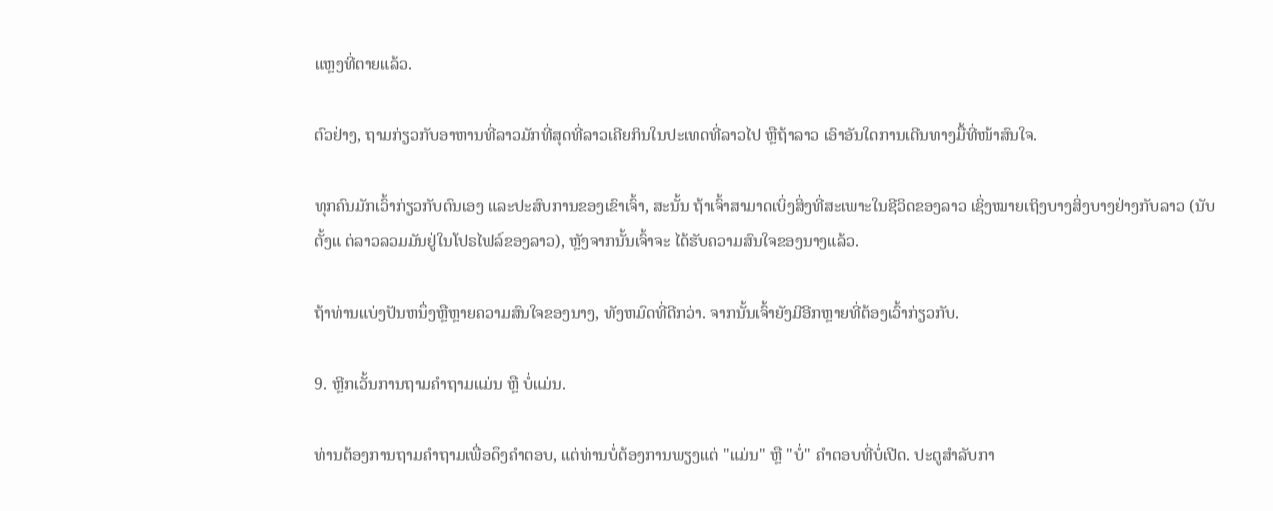ແຫຼງທີ່ຕາຍແລ້ວ.

ຕົວຢ່າງ, ຖາມກ່ຽວກັບອາຫານທີ່ລາວມັກທີ່ສຸດທີ່ລາວເຄີຍກິນໃນປະເທດທີ່ລາວໄປ ຫຼືຖ້າລາວ ເອົາອັນໃດການເດີນທາງມື້ທີ່ໜ້າສົນໃຈ.

ທຸກຄົນມັກເວົ້າກ່ຽວກັບຕົນເອງ ແລະປະສົບການຂອງເຂົາເຈົ້າ, ສະນັ້ນ ຖ້າເຈົ້າສາມາດເບິ່ງສິ່ງທີ່ສະເພາະໃນຊີວິດຂອງລາວ ເຊິ່ງໝາຍເຖິງບາງສິ່ງບາງຢ່າງກັບລາວ (ນັບຕັ້ງແ ຕ່ລາວລວມມັນຢູ່ໃນໂປຣໄຟລ໌ຂອງລາວ), ຫຼັງຈາກນັ້ນເຈົ້າຈະ ໄດ້ຮັບຄວາມສົນໃຈຂອງນາງແລ້ວ.

ຖ້າທ່ານແບ່ງປັນຫນຶ່ງຫຼືຫຼາຍຄວາມສົນໃຈຂອງນາງ, ທັງຫມົດທີ່ດີກວ່າ. ຈາກນັ້ນເຈົ້າຍັງມີອີກຫຼາຍທີ່ຕ້ອງເວົ້າກ່ຽວກັບ.

9. ຫຼີກເວັ້ນການຖາມຄໍາຖາມແມ່ນ ຫຼື ບໍ່ແມ່ນ.

ທ່ານຕ້ອງການຖາມຄໍາຖາມເພື່ອດຶງຄໍາຕອບ, ແຕ່ທ່ານບໍ່ຕ້ອງການພຽງແຕ່ "ແມ່ນ" ຫຼື "ບໍ່" ຄໍາຕອບທີ່ບໍ່ເປີດ. ປະຕູສໍາລັບກາ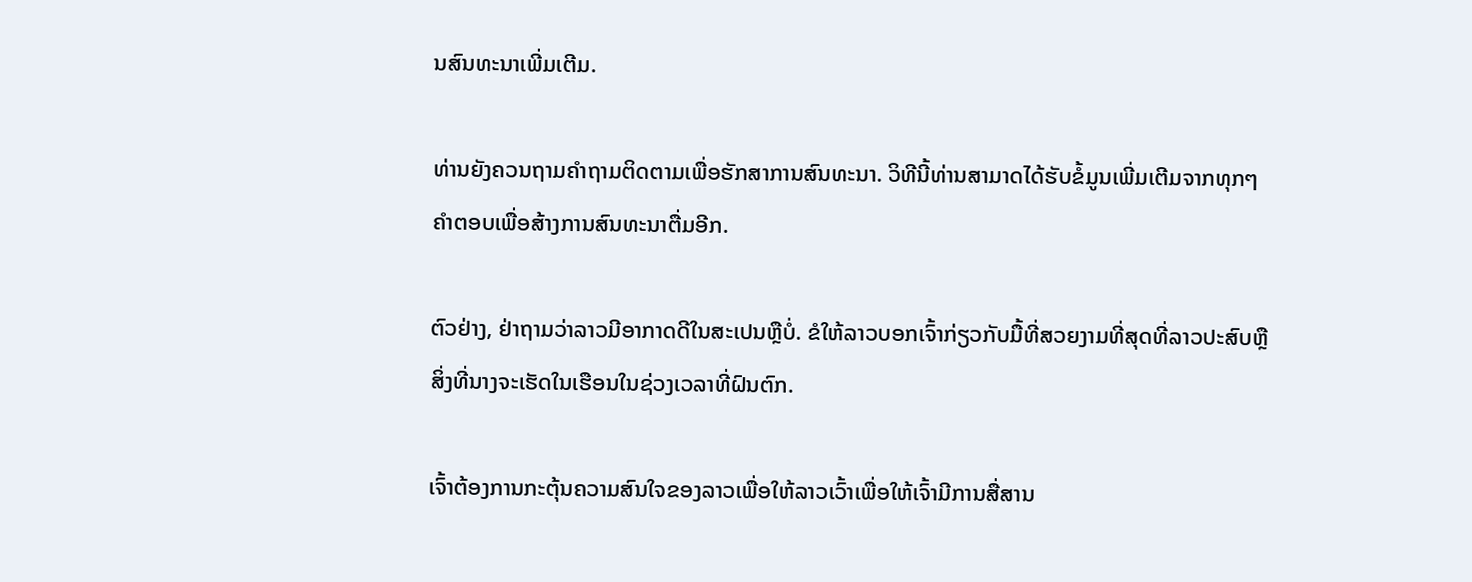ນສົນທະນາເພີ່ມເຕີມ.

ທ່ານຍັງຄວນຖາມຄໍາຖາມຕິດຕາມເພື່ອຮັກສາການສົນທະນາ. ວິທີນີ້ທ່ານສາມາດໄດ້ຮັບຂໍ້ມູນເພີ່ມເຕີມຈາກທຸກໆຄໍາຕອບເພື່ອສ້າງການສົນທະນາຕື່ມອີກ.

ຕົວຢ່າງ, ຢ່າຖາມວ່າລາວມີອາກາດດີໃນສະເປນຫຼືບໍ່. ຂໍໃຫ້ລາວບອກເຈົ້າກ່ຽວກັບມື້ທີ່ສວຍງາມທີ່ສຸດທີ່ລາວປະສົບຫຼືສິ່ງທີ່ນາງຈະເຮັດໃນເຮືອນໃນຊ່ວງເວລາທີ່ຝົນຕົກ.

ເຈົ້າຕ້ອງການກະຕຸ້ນຄວາມສົນໃຈຂອງລາວເພື່ອໃຫ້ລາວເວົ້າເພື່ອໃຫ້ເຈົ້າມີການສື່ສານ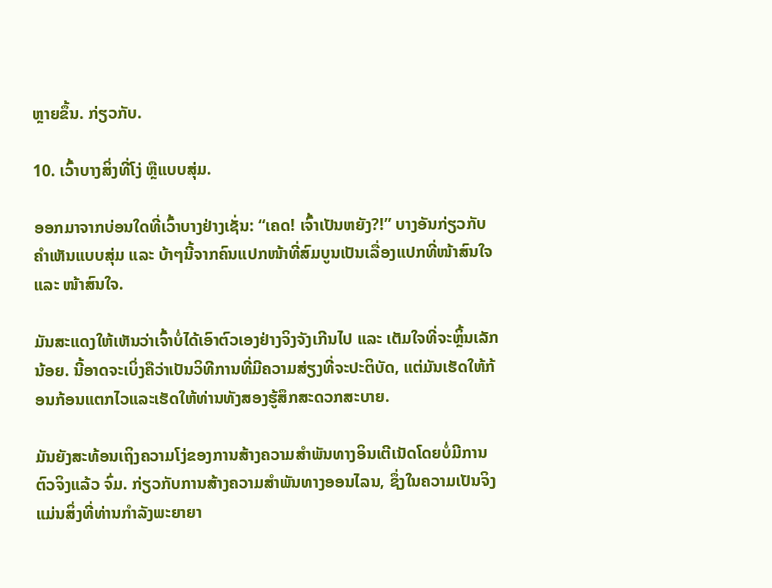ຫຼາຍຂຶ້ນ. ກ່ຽວກັບ.

10. ເວົ້າບາງສິ່ງທີ່ໂງ່ ຫຼືແບບສຸ່ມ.

ອອກມາຈາກບ່ອນໃດທີ່ເວົ້າບາງຢ່າງເຊັ່ນ: “ເຄດ! ເຈົ້າເປັນຫຍັງ?!” ບາງອັນກ່ຽວກັບຄຳເຫັນແບບສຸ່ມ ແລະ ບ້າໆນີ້ຈາກຄົນແປກໜ້າທີ່ສົມບູນເປັນເລື່ອງແປກທີ່ໜ້າສົນໃຈ ແລະ ໜ້າສົນໃຈ.

ມັນສະແດງໃຫ້ເຫັນວ່າເຈົ້າບໍ່ໄດ້ເອົາຕົວເອງຢ່າງຈິງຈັງເກີນໄປ ແລະ ເຕັມໃຈທີ່ຈະຫຼິ້ນເລັກນ້ອຍ. ນີ້ອາດຈະເບິ່ງຄືວ່າເປັນວິທີການທີ່ມີຄວາມສ່ຽງທີ່ຈະປະຕິບັດ, ແຕ່ມັນເຮັດໃຫ້ກ້ອນກ້ອນແຕກໄວແລະເຮັດໃຫ້ທ່ານທັງສອງຮູ້ສຶກສະດວກສະບາຍ.

ມັນຍັງສະທ້ອນເຖິງຄວາມໂງ່ຂອງການສ້າງຄວາມສໍາພັນທາງອິນເຕີເນັດໂດຍບໍ່ມີການ ຕົວຈິງແລ້ວ ຈົ່ມ. ກ່ຽວກັບການສ້າງຄວາມສໍາພັນທາງອອນໄລນ, ຊຶ່ງໃນຄວາມເປັນຈິງແມ່ນສິ່ງທີ່ທ່ານກໍາລັງພະຍາຍາ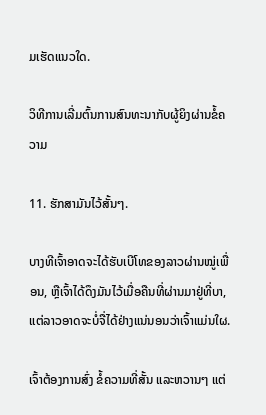ມເຮັດແນວໃດ.

ວິທີການເລີ່ມຕົ້ນການສົນທະນາກັບຜູ້ຍິງຜ່ານຂໍ້ຄວາມ

11. ຮັກສາມັນໄວ້ສັ້ນໆ.

ບາງທີເຈົ້າອາດຈະໄດ້ຮັບເບີໂທຂອງລາວຜ່ານໝູ່ເພື່ອນ, ຫຼືເຈົ້າໄດ້ດຶງມັນໄວ້ເມື່ອຄືນທີ່ຜ່ານມາຢູ່ທີ່ບາ, ແຕ່ລາວອາດຈະບໍ່ຈື່ໄດ້ຢ່າງແນ່ນອນວ່າເຈົ້າແມ່ນໃຜ.

ເຈົ້າຕ້ອງການສົ່ງ ຂໍ້ຄວາມທີ່ສັ້ນ ແລະຫວານໆ ແຕ່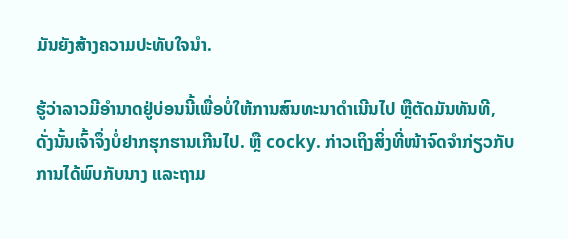ມັນຍັງສ້າງຄວາມປະທັບໃຈນຳ.

ຮູ້ວ່າລາວມີອຳນາດຢູ່ບ່ອນນີ້ເພື່ອບໍ່ໃຫ້ການສົນທະນາດຳເນີນໄປ ຫຼືຕັດມັນທັນທີ, ດັ່ງນັ້ນເຈົ້າຈຶ່ງບໍ່ຢາກຮຸກຮານເກີນໄປ. ຫຼື cocky. ກ່າວເຖິງສິ່ງທີ່ໜ້າຈົດຈຳກ່ຽວກັບການໄດ້ພົບກັບນາງ ແລະຖາມ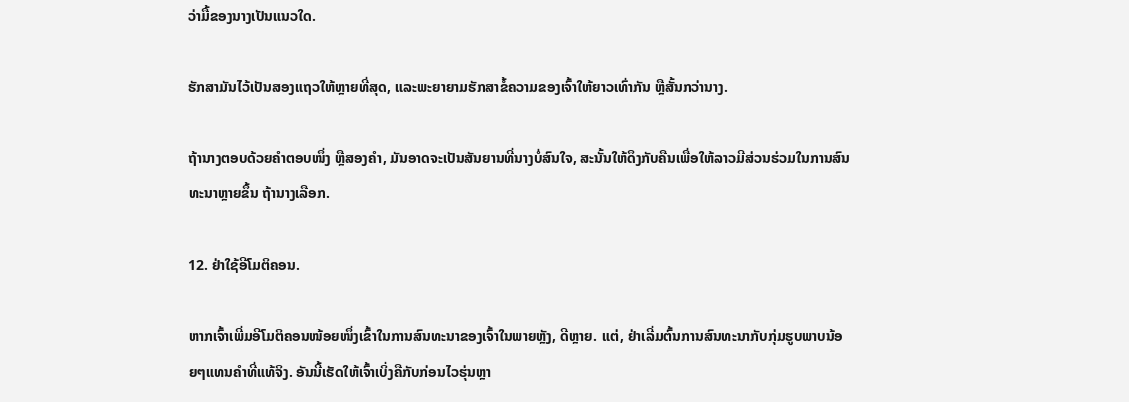ວ່າມື້ຂອງນາງເປັນແນວໃດ.

ຮັກສາມັນໄວ້ເປັນສອງແຖວໃຫ້ຫຼາຍທີ່ສຸດ, ແລະພະຍາຍາມຮັກສາຂໍ້ຄວາມຂອງເຈົ້າໃຫ້ຍາວເທົ່າກັນ ຫຼືສັ້ນກວ່ານາງ.

ຖ້ານາງຕອບດ້ວຍຄຳຕອບໜຶ່ງ ຫຼືສອງຄຳ, ມັນອາດຈະເປັນສັນຍານທີ່ນາງບໍ່ສົນໃຈ, ສະນັ້ນໃຫ້ດຶງກັບຄືນເພື່ອໃຫ້ລາວມີສ່ວນຮ່ວມໃນການສົນທະນາຫຼາຍຂຶ້ນ ຖ້ານາງເລືອກ.

12. ຢ່າໃຊ້ອີໂມຕິຄອນ.

ຫາກເຈົ້າເພີ່ມອີໂມຕິຄອນໜ້ອຍໜຶ່ງເຂົ້າໃນການສົນທະນາຂອງເຈົ້າໃນພາຍຫຼັງ, ດີຫຼາຍ. ແຕ່, ຢ່າເລີ່ມຕົ້ນການສົນທະນາກັບກຸ່ມຮູບພາບນ້ອຍໆແທນຄໍາທີ່ແທ້ຈິງ. ອັນນີ້ເຮັດໃຫ້ເຈົ້າເບິ່ງຄືກັບກ່ອນໄວຮຸ່ນຫຼາ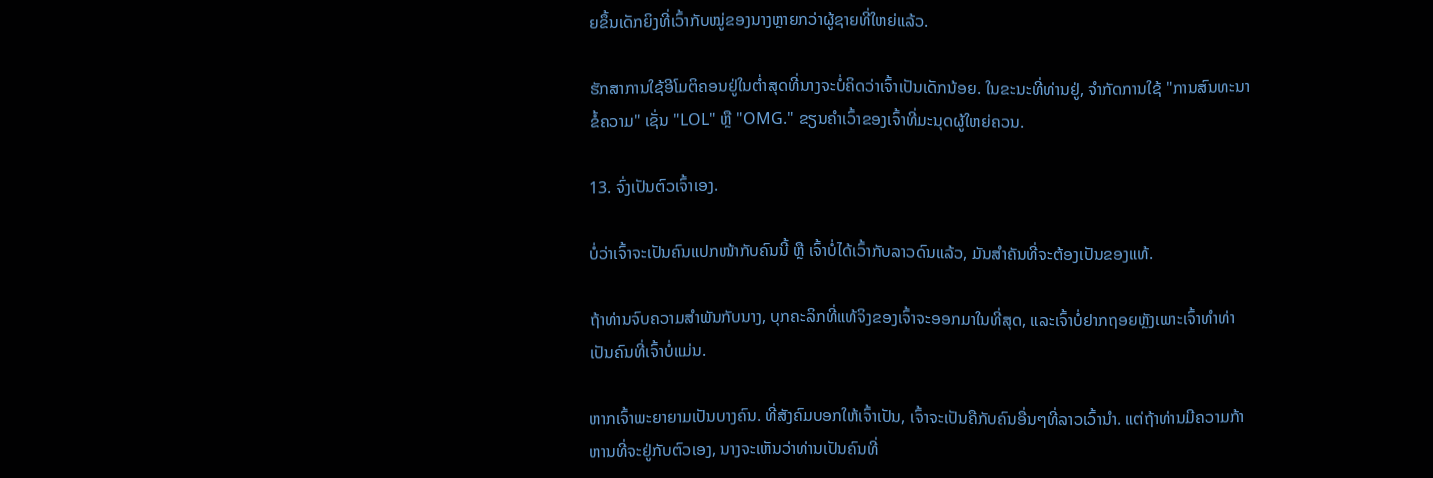ຍຂຶ້ນເດັກຍິງທີ່ເວົ້າກັບໝູ່ຂອງນາງຫຼາຍກວ່າຜູ້ຊາຍທີ່ໃຫຍ່ແລ້ວ.

ຮັກສາການໃຊ້ອີໂມຕິຄອນຢູ່ໃນຕໍ່າສຸດທີ່ນາງຈະບໍ່ຄິດວ່າເຈົ້າເປັນເດັກນ້ອຍ. ໃນຂະນະທີ່ທ່ານຢູ່, ຈໍາກັດການໃຊ້ "ການສົນທະນາຂໍ້ຄວາມ" ເຊັ່ນ "LOL" ຫຼື "OMG." ຂຽນຄໍາເວົ້າຂອງເຈົ້າທີ່ມະນຸດຜູ້ໃຫຍ່ຄວນ.

13. ຈົ່ງເປັນຕົວເຈົ້າເອງ.

ບໍ່ວ່າເຈົ້າຈະເປັນຄົນແປກໜ້າກັບຄົນນີ້ ຫຼື ເຈົ້າບໍ່ໄດ້ເວົ້າກັບລາວດົນແລ້ວ, ມັນສຳຄັນທີ່ຈະຕ້ອງເປັນຂອງແທ້.

ຖ້າທ່ານຈົບຄວາມສຳພັນກັບນາງ, ບຸກຄະລິກທີ່ແທ້ຈິງຂອງເຈົ້າຈະອອກມາໃນທີ່ສຸດ, ແລະເຈົ້າບໍ່ຢາກຖອຍຫຼັງເພາະເຈົ້າທຳທ່າເປັນຄົນທີ່ເຈົ້າບໍ່ແມ່ນ.

ຫາກເຈົ້າພະຍາຍາມເປັນບາງຄົນ. ທີ່ສັງຄົມບອກໃຫ້ເຈົ້າເປັນ, ເຈົ້າຈະເປັນຄືກັບຄົນອື່ນໆທີ່ລາວເວົ້ານຳ. ແຕ່ຖ້າທ່ານມີຄວາມກ້າຫານທີ່ຈະຢູ່ກັບຕົວເອງ, ນາງຈະເຫັນວ່າທ່ານເປັນຄົນທີ່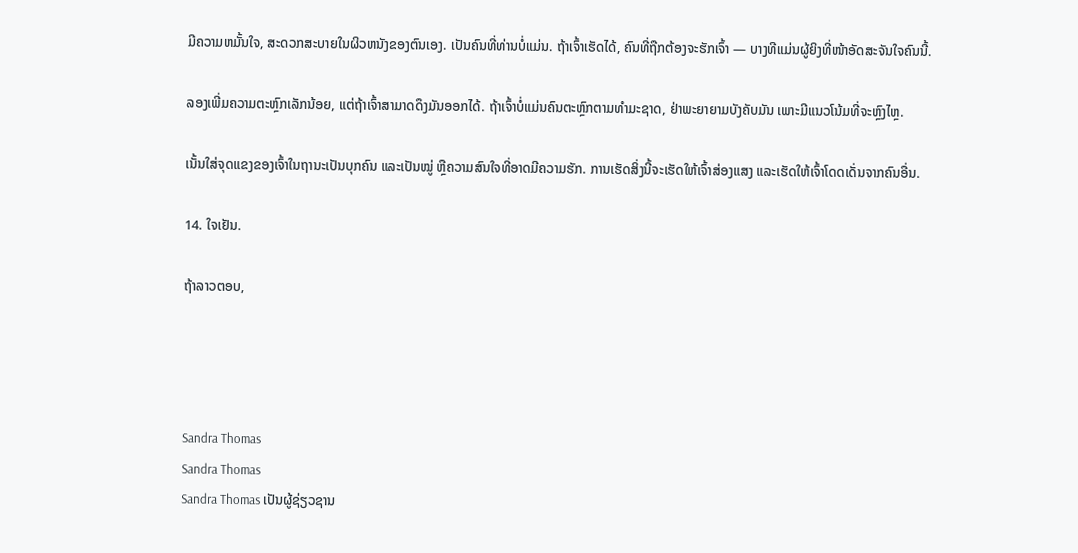ມີຄວາມຫມັ້ນໃຈ, ສະດວກສະບາຍໃນຜິວຫນັງຂອງຕົນເອງ. ເປັນຄົນທີ່ທ່ານບໍ່ແມ່ນ. ຖ້າເຈົ້າເຮັດໄດ້, ຄົນທີ່ຖືກຕ້ອງຈະຮັກເຈົ້າ — ບາງທີແມ່ນຜູ້ຍິງທີ່ໜ້າອັດສະຈັນໃຈຄົນນີ້.

ລອງເພີ່ມຄວາມຕະຫຼົກເລັກນ້ອຍ, ແຕ່ຖ້າເຈົ້າສາມາດດຶງມັນອອກໄດ້. ຖ້າເຈົ້າບໍ່ແມ່ນຄົນຕະຫຼົກຕາມທຳມະຊາດ, ຢ່າພະຍາຍາມບັງຄັບມັນ ເພາະມີແນວໂນ້ມທີ່ຈະຫຼົງໄຫຼ.

ເນັ້ນໃສ່ຈຸດແຂງຂອງເຈົ້າໃນຖານະເປັນບຸກຄົນ ແລະເປັນໝູ່ ຫຼືຄວາມສົນໃຈທີ່ອາດມີຄວາມຮັກ. ການເຮັດສິ່ງນີ້ຈະເຮັດໃຫ້ເຈົ້າສ່ອງແສງ ແລະເຮັດໃຫ້ເຈົ້າໂດດເດັ່ນຈາກຄົນອື່ນ.

14. ໃຈເຢັນ.

ຖ້າລາວຕອບ,




Sandra Thomas
Sandra Thomas
Sandra Thomas ເປັນຜູ້ຊ່ຽວຊານ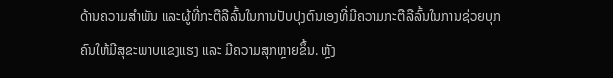ດ້ານຄວາມສຳພັນ ແລະຜູ້ທີ່ກະຕືລືລົ້ນໃນການປັບປຸງຕົນເອງທີ່ມີຄວາມກະຕືລືລົ້ນໃນການຊ່ວຍບຸກຄົນໃຫ້ມີສຸຂະພາບແຂງແຮງ ແລະ ມີຄວາມສຸກຫຼາຍຂຶ້ນ. ຫຼັງ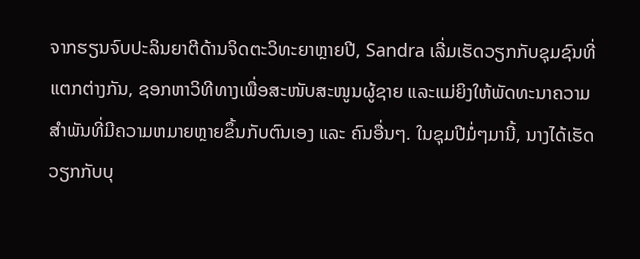ຈາກຮຽນຈົບປະລິນຍາຕີດ້ານຈິດຕະວິທະຍາຫຼາຍປີ, Sandra ເລີ່ມເຮັດວຽກກັບຊຸມຊົນທີ່ແຕກຕ່າງກັນ, ຊອກຫາວິທີທາງເພື່ອສະໜັບສະໜູນຜູ້ຊາຍ ແລະແມ່ຍິງໃຫ້ພັດທະນາຄວາມສຳພັນທີ່ມີຄວາມຫມາຍຫຼາຍຂຶ້ນກັບຕົນເອງ ແລະ ຄົນອື່ນໆ. ໃນຊຸມປີມໍ່ໆມານີ້, ນາງໄດ້ເຮັດວຽກກັບບຸ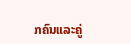ກຄົນແລະຄູ່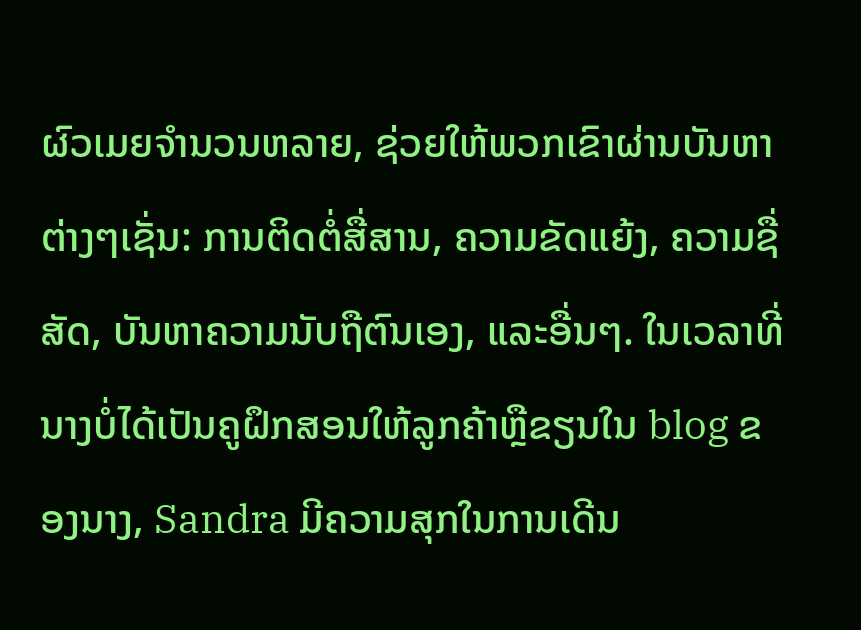ຜົວເມຍຈໍານວນຫລາຍ, ຊ່ວຍໃຫ້ພວກເຂົາຜ່ານບັນຫາຕ່າງໆເຊັ່ນ: ການຕິດຕໍ່ສື່ສານ, ຄວາມຂັດແຍ້ງ, ຄວາມຊື່ສັດ, ບັນຫາຄວາມນັບຖືຕົນເອງ, ແລະອື່ນໆ. ໃນເວລາທີ່ນາງບໍ່ໄດ້ເປັນຄູຝຶກສອນໃຫ້ລູກຄ້າຫຼືຂຽນໃນ blog ຂອງນາງ, Sandra ມີຄວາມສຸກໃນການເດີນ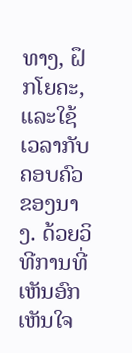ທາງ, ຝຶກໂຍຄະ, ແລະໃຊ້ເວລາກັບຄອບຄົວຂອງນາງ. ດ້ວຍວິທີການທີ່ເຫັນອົກເຫັນໃຈ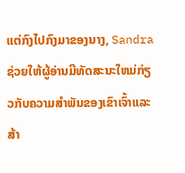ແຕ່ກົງໄປກົງມາຂອງນາງ, Sandra ຊ່ວຍໃຫ້ຜູ້ອ່ານມີທັດສະນະໃຫມ່ກ່ຽວກັບຄວາມສໍາພັນຂອງເຂົາເຈົ້າແລະສ້າ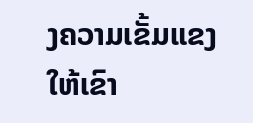ງຄວາມເຂັ້ມແຂງໃຫ້ເຂົາ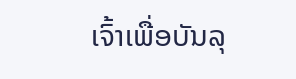ເຈົ້າເພື່ອບັນລຸ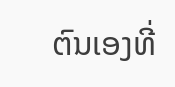ຕົນເອງທີ່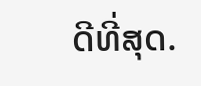ດີທີ່ສຸດ.